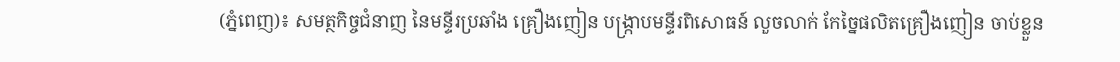(ភ្នំពេញ)៖ សមត្ថកិច្ចជំនាញ នៃមន្ទីរប្រឆាំង គ្រឿងញៀន បង្ក្រាបមន្ទីរពិសោធន៍ លួចលាក់ កែច្នៃផលិតគ្រឿងញៀន ចាប់ខ្លួន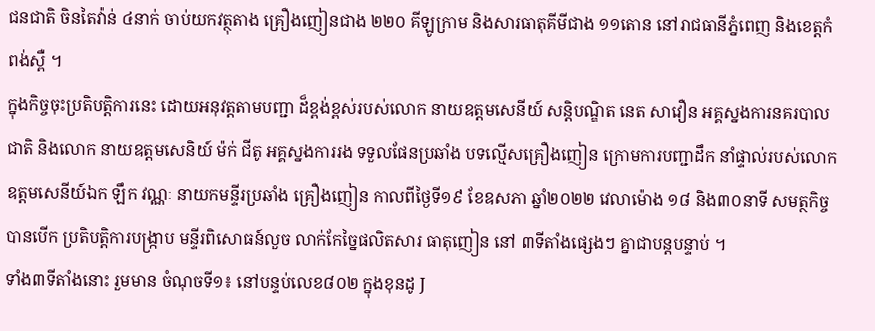ជនជាតិ ចិនតៃវ៉ាន់ ៤នាក់ ចាប់យកវត្ថុតាង គ្រឿងញៀនជាង ២២០ គីឡូក្រាម និងសារធាតុគីមីជាង ១១តោន នៅរាជធានីភ្នំពេញ និងខេត្តកំពង់ស្ពឺ ។
ក្នុងកិច្ចចុះប្រតិបត្តិការនេះ ដោយអនុវត្តតាមបញ្ជា ដ៏ខ្ពង់ខ្ពស់របស់លោក នាយឧត្ដមសេនីយ៍ សន្តិបណ្ឌិត នេត សាវឿន អគ្គស្នងការនគរបាលជាតិ និងលោក នាយឧត្ដមសេនិយ៍ ម៉ក់ ជីតូ អគ្គស្នងការរង ទទួលផែនប្រឆាំង បទល្មើសគ្រឿងញៀន ក្រោមការបញ្ជាដឹក នាំផ្ទាល់របស់លោក ឧត្ដមសេនីយ៍ឯក ឡឹក វណ្ណៈ នាយកមន្ទីរប្រឆាំង គ្រឿងញៀន កាលពីថ្ងៃទី១៩ ខែឧសភា ឆ្នាំ២០២២ វេលាម៉ោង ១៨ និង៣០នាទី សមត្ថកិច្ចបានបើក ប្រតិបត្តិការបង្រ្កាប មន្ទីរពិសោធន៍លួច លាក់កែច្នៃផលិតសារ ធាតុញៀន នៅ ៣ទីតាំងផ្សេងៗ គ្នាជាបន្តបន្ទាប់ ។
ទាំង៣ទីតាំងនោះ រួមមាន ចំណុចទី១៖ នៅបន្ទប់លេខ៨០២ ក្នុងខុនដូ J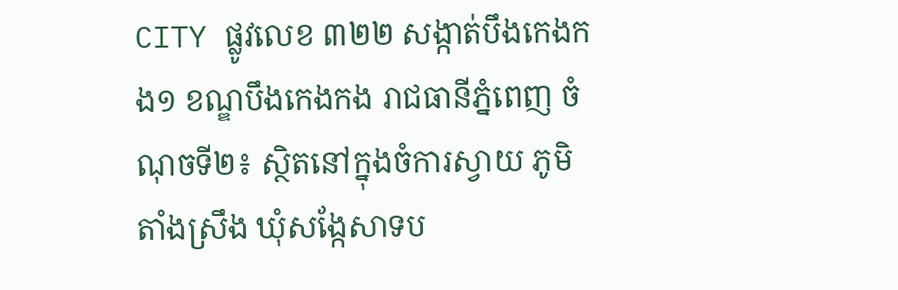CITY ផ្លូវលេខ ៣២២ សង្កាត់បឹងកេងកង១ ខណ្ឌបឹងកេងកង រាជធានីភ្នំពេញ ចំណុចទី២៖ ស្ថិតនៅក្នុងចំការស្វាយ ភូមិតាំងស្រឹង ឃុំសង្កែសាទប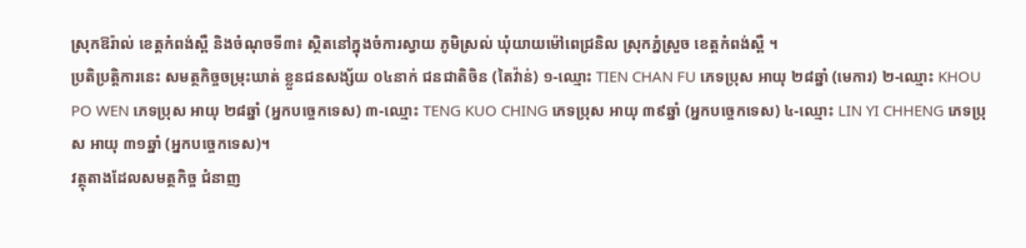ស្រុកឱរ៉ាល់ ខេត្តកំពង់ស្ពឺ និងចំណុចទី៣៖ ស្ថិតនៅក្នុងចំការស្វាយ ភូមិស្រល់ ឃុំយាយម៉ៅពេជ្រនិល ស្រុកភ្នំស្រួច ខេត្តកំពង់ស្ពឺ ។
ប្រតិប្រត្តិការនេះ សមត្ថកិច្ចចម្រុះឃាត់ ខ្លួនជនសង្ស័យ ០៤នាក់ ជនជាតិចិន (តៃវ៉ាន់) ១-ឈ្មោះ TIEN CHAN FU ភេទប្រុស អាយុ ២៨ឆ្នាំ (មេការ) ២-ឈ្មោះ KHOU PO WEN ភេទប្រុស អាយុ ២៨ឆ្នាំ (អ្នកបច្ចេកទេស) ៣-ឈ្មោះ TENG KUO CHING ភេទប្រុស អាយុ ៣៩ឆ្នាំ (អ្នកបច្ចេកទេស) ៤-ឈ្មោះ LIN YI CHHENG ភេទប្រុស អាយុ ៣១ឆ្នាំ (អ្នកបច្ចេកទេស)។
វត្ថុតាងដែលសមត្ថកិច្ច ជំនាញ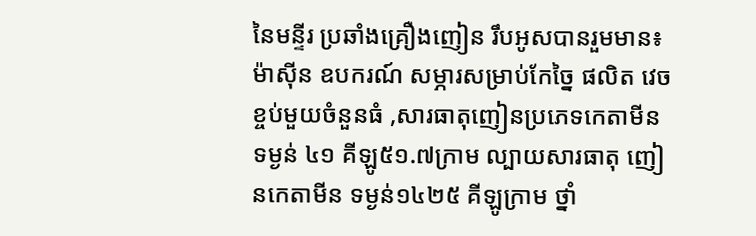នៃមន្ទីរ ប្រឆាំងគ្រឿងញៀន រឹបអូសបានរួមមាន៖ ម៉ាស៊ីន ឧបករណ៍ សម្ភារសម្រាប់កែច្នៃ ផលិត វេចខ្ចប់មួយចំនួនធំ ,សារធាតុញៀនប្រភេទកេតាមីន ទម្ងន់ ៤១ គីឡូ៥១.៧ក្រាម ល្បាយសារធាតុ ញៀនកេតាមីន ទម្ងន់១៤២៥ គីឡូក្រាម ថ្នាំ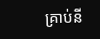គ្រាប់នី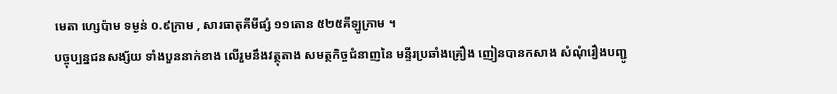មេតា ហ្សេប៉ាម ទម្ងន់ ០.៩ក្រាម , សារធាតុគីមីផ្សំ ១១តោន ៥២៥គីឡូក្រាម ។
បច្ចុប្បន្នជនសង្ស័យ ទាំងបួននាក់ខាង លើរួមនឹងវត្ថុតាង សមត្ថកិច្ចជំនាញនៃ មន្ទីរប្រឆាំងគ្រឿង ញៀនបានកសាង សំណុំរឿងបញ្ជូ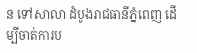ន ទៅសាលា ដំបូងរាជធានីភ្នំពេញ ដើម្បីចាត់ការប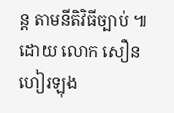ន្ត តាមនីតិវិធីច្បាប់ ៕ ដោយ លោក សឿនហៀរឡុង